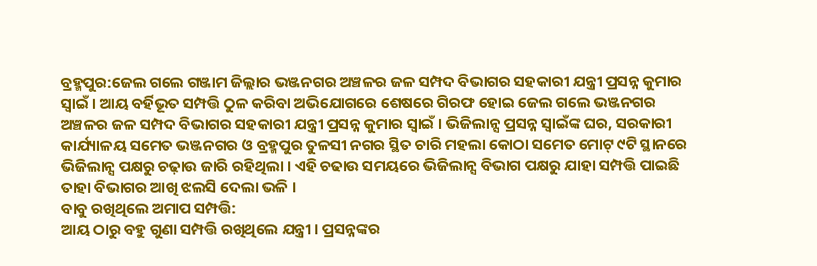ବ୍ରହ୍ମପୁର:ଜେଲ ଗଲେ ଗଞ୍ଜାମ ଜିଲ୍ଲାର ଭଞ୍ଜନଗର ଅଞ୍ଚଳର ଜଳ ସମ୍ପଦ ବିଭାଗର ସହକାରୀ ଯନ୍ତ୍ରୀ ପ୍ରସନ୍ନ କୁମାର ସ୍ବାଇଁ । ଆୟ ବର୍ହିଭୂତ ସମ୍ପତ୍ତି ଠୁଳ କରିବା ଅଭିଯୋଗରେ ଶେଷରେ ଗିରଫ ହୋଇ ଜେଲ ଗଲେ ଭଞ୍ଜନଗର ଅଞ୍ଚଳର ଜଳ ସମ୍ପଦ ବିଭାଗର ସହକାରୀ ଯନ୍ତ୍ରୀ ପ୍ରସନ୍ନ କୁମାର ସ୍ବାଇଁ । ଭିଜିଲାନ୍ସ ପ୍ରସନ୍ନ ସ୍ବାଇଁଙ୍କ ଘର, ସରକାରୀ କାର୍ଯ୍ୟାଳୟ ସମେତ ଭଞ୍ଜନଗର ଓ ବ୍ରହ୍ମପୁର ତୁଳସୀ ନଗର ସ୍ଥିତ ଚାରି ମହଲା କୋଠା ସମେତ ମୋଟ୍ ୯ଟି ସ୍ଥାନରେ ଭିଜିଲାନ୍ସ ପକ୍ଷରୁ ଚଢ଼ାଉ ଜାରି ରହିଥିଲା । ଏହି ଚଢାଉ ସମୟରେ ଭିଜିଲାନ୍ସ ବିଭାଗ ପକ୍ଷରୁ ଯାହା ସମ୍ପତ୍ତି ପାଇଛି ତାହା ବିଭାଗର ଆଖି ଝଲସି ଦେଲା ଭଳି ।
ବାବୁ ରଖିଥିଲେ ଅମାପ ସମ୍ପତ୍ତି:
ଆୟ ଠାରୁ ବହୁ ଗୁଣା ସମ୍ପତ୍ତି ରଖିଥିଲେ ଯନ୍ତ୍ରୀ । ପ୍ରସନ୍ନଙ୍କର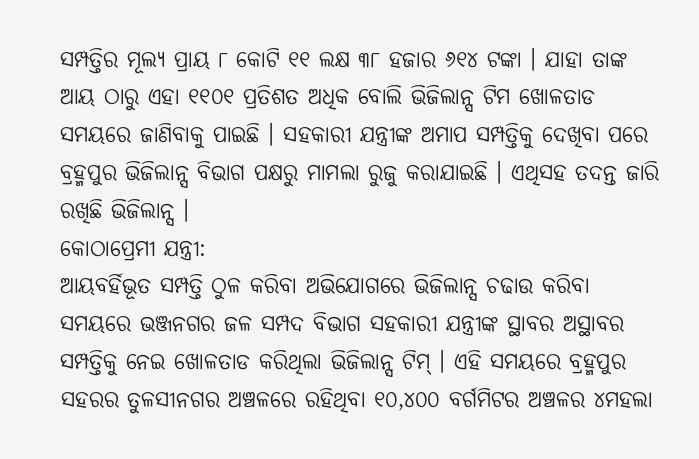ସମ୍ପତ୍ତିର ମୂଲ୍ୟ ପ୍ରାୟ ୮ କୋଟି ୧୧ ଲକ୍ଷ ୩୮ ହଜାର ୬୧୪ ଟଙ୍କା । ଯାହା ତାଙ୍କ ଆୟ ଠାରୁ ଏହା ୧୧୦୧ ପ୍ରତିଶତ ଅଧିକ ବୋଲି ଭିଜିଲାନ୍ସ ଟିମ ଖୋଳତାଡ ସମୟରେ ଜାଣିବାକୁ ପାଇଛି । ସହକାରୀ ଯନ୍ତ୍ରୀଙ୍କ ଅମାପ ସମ୍ପତ୍ତିକୁ ଦେଖିବା ପରେ ବ୍ରହ୍ମପୁର ଭିଜିଲାନ୍ସ ବିଭାଗ ପକ୍ଷରୁ ମାମଲା ରୁଜୁ କରାଯାଇଛି । ଏଥିସହ ତଦନ୍ତ ଜାରି ରଖିଛି ଭିଜିଲାନ୍ସ ।
କୋଠାପ୍ରେମୀ ଯନ୍ତ୍ରୀ:
ଆୟବର୍ହିଭୂତ ସମ୍ପତ୍ତି ଠୁଳ କରିବା ଅଭିଯୋଗରେ ଭିଜିଲାନ୍ସ ଚଢାଉ କରିବା ସମୟରେ ଭଞ୍ଜନଗର ଜଳ ସମ୍ପଦ ବିଭାଗ ସହକାରୀ ଯନ୍ତ୍ରୀଙ୍କ ସ୍ଥାବର ଅସ୍ଥାବର ସମ୍ପତ୍ତିକୁ ନେଇ ଖୋଳତାଡ କରିଥିଲା ଭିଜିଲାନ୍ସ ଟିମ୍ । ଏହି ସମୟରେ ବ୍ରହ୍ମପୁର ସହରର ତୁଳସୀନଗର ଅଞ୍ଚଳରେ ରହିଥିବା ୧୦,୪୦୦ ବର୍ଗମିଟର ଅଞ୍ଚଳର ୪ମହଲା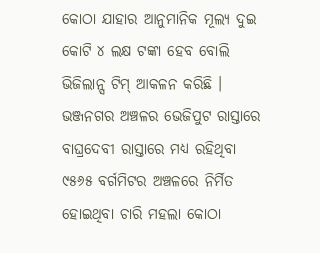କୋଠା ଯାହାର ଆନୁମାନିକ ମୂଲ୍ୟ ଦୁଇ କୋଟି ୪ ଲକ୍ଷ ଟଙ୍କା ହେବ ବୋଲି ଭିଜିଲାନ୍ସ ଟିମ୍ ଆକଳନ କରିଛି । ଭଞ୍ଜନଗର ଅଞ୍ଚଳର ଭେଜିପୁଟ ରାସ୍ତାରେ ବାଘ୍ରଦେବୀ ରାସ୍ତାରେ ମଧ୍ୟ ରହିଥିବା ୯୫୬୫ ବର୍ଗମିଟର ଅଞ୍ଚଳରେ ନିର୍ମିତ ହୋଇଥିବା ଚାରି ମହଲା କୋଠା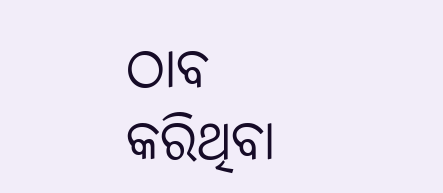ଠାବ କରିଥିବା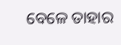ବେଳେ ତାହାର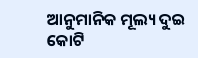ଆନୁମାନିକ ମୂଲ୍ୟ ଦୁଇ କୋଟି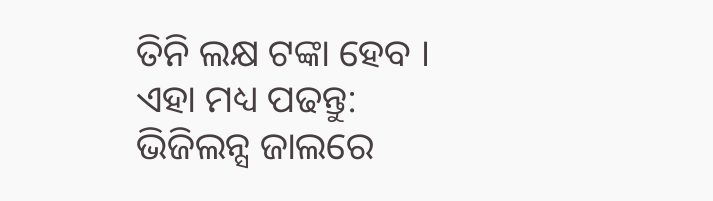ତିନି ଲକ୍ଷ ଟଙ୍କା ହେବ ।
ଏହା ମଧ୍ୟ ପଢନ୍ତୁ: ଭିଜିଲନ୍ସ ଜାଲରେ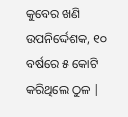କୁବେର ଖଣି ଉପନିର୍ଦ୍ଦେଶକ, ୧୦ ବର୍ଷରେ ୫ କୋଟି କରିଥିଲେ ଠୁଳ |